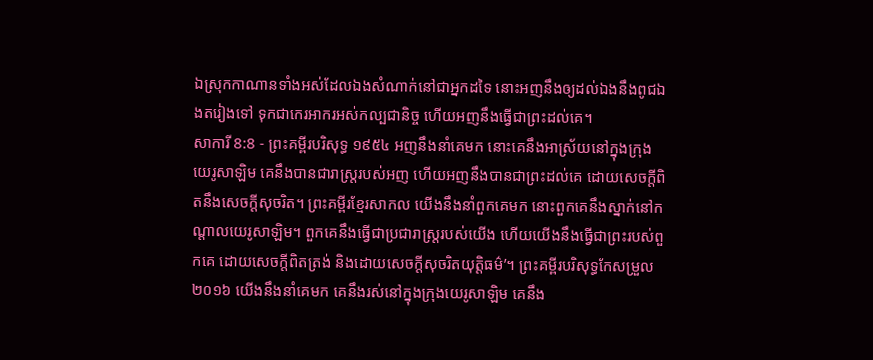ឯស្រុកកាណានទាំងអស់ដែលឯងសំណាក់នៅជាអ្នកដទៃ នោះអញនឹងឲ្យដល់ឯងនឹងពូជឯងតរៀងទៅ ទុកជាកេរអាករអស់កល្បជានិច្ច ហើយអញនឹងធ្វើជាព្រះដល់គេ។
សាការី 8:8 - ព្រះគម្ពីរបរិសុទ្ធ ១៩៥៤ អញនឹងនាំគេមក នោះគេនឹងអាស្រ័យនៅក្នុងក្រុងយេរូសាឡិម គេនឹងបានជារាស្ត្ររបស់អញ ហើយអញនឹងបានជាព្រះដល់គេ ដោយសេចក្ដីពិតនឹងសេចក្ដីសុចរិត។ ព្រះគម្ពីរខ្មែរសាកល យើងនឹងនាំពួកគេមក នោះពួកគេនឹងស្នាក់នៅកណ្ដាលយេរូសាឡិម។ ពួកគេនឹងធ្វើជាប្រជារាស្ត្ររបស់យើង ហើយយើងនឹងធ្វើជាព្រះរបស់ពួកគេ ដោយសេចក្ដីពិតត្រង់ និងដោយសេចក្ដីសុចរិតយុត្តិធម៌’។ ព្រះគម្ពីរបរិសុទ្ធកែសម្រួល ២០១៦ យើងនឹងនាំគេមក គេនឹងរស់នៅក្នុងក្រុងយេរូសាឡិម គេនឹង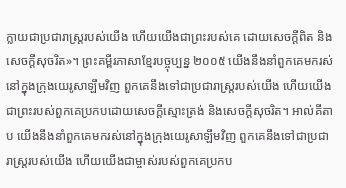ក្លាយជាប្រជារាស្ត្ររបស់យើង ហើយយើងជាព្រះរបស់គេ ដោយសេចក្ដីពិត និងសេចក្ដីសុចរិត»។ ព្រះគម្ពីរភាសាខ្មែរបច្ចុប្បន្ន ២០០៥ យើងនឹងនាំពួកគេមករស់នៅក្នុងក្រុងយេរូសាឡឹមវិញ ពួកគេនឹងទៅជាប្រជារាស្ត្ររបស់យើង ហើយយើងជាព្រះរបស់ពួកគេប្រកបដោយសេចក្ដីស្មោះត្រង់ និងសេចក្ដីសុចរិត។ អាល់គីតាប យើងនឹងនាំពួកគេមករស់នៅក្នុងក្រុងយេរូសាឡឹមវិញ ពួកគេនឹងទៅជាប្រជារាស្ត្ររបស់យើង ហើយយើងជាម្ចាស់របស់ពួកគេប្រកប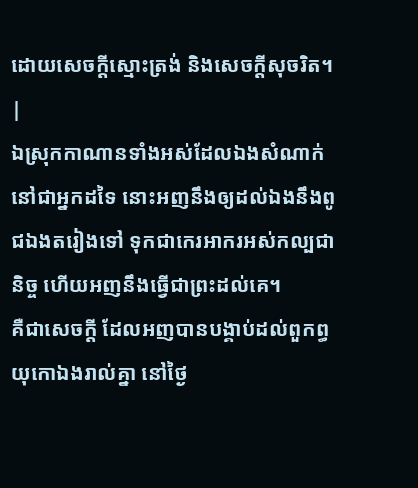ដោយសេចក្ដីស្មោះត្រង់ និងសេចក្ដីសុចរិត។ |
ឯស្រុកកាណានទាំងអស់ដែលឯងសំណាក់នៅជាអ្នកដទៃ នោះអញនឹងឲ្យដល់ឯងនឹងពូជឯងតរៀងទៅ ទុកជាកេរអាករអស់កល្បជានិច្ច ហើយអញនឹងធ្វើជាព្រះដល់គេ។
គឺជាសេចក្ដី ដែលអញបានបង្គាប់ដល់ពួកព្ធយុកោឯងរាល់គ្នា នៅថ្ងៃ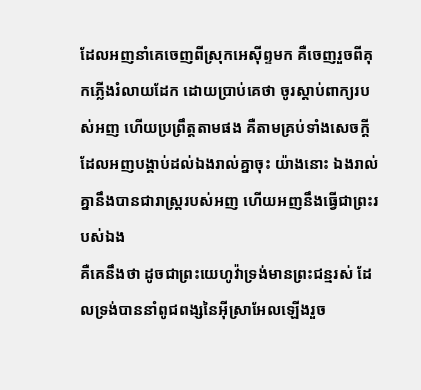ដែលអញនាំគេចេញពីស្រុកអេស៊ីព្ទមក គឺចេញរួចពីគុកភ្លើងរំលាយដែក ដោយប្រាប់គេថា ចូរស្តាប់ពាក្យរបស់អញ ហើយប្រព្រឹត្តតាមផង គឺតាមគ្រប់ទាំងសេចក្ដី ដែលអញបង្គាប់ដល់ឯងរាល់គ្នាចុះ យ៉ាងនោះ ឯងរាល់គ្នានឹងបានជារាស្ត្ររបស់អញ ហើយអញនឹងធ្វើជាព្រះរបស់ឯង
គឺគេនឹងថា ដូចជាព្រះយេហូវ៉ាទ្រង់មានព្រះជន្មរស់ ដែលទ្រង់បាននាំពូជពង្សនៃអ៊ីស្រាអែលឡើងរួច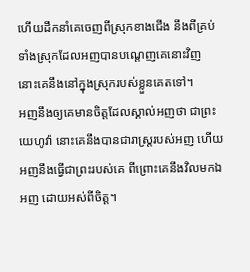ហើយដឹកនាំគេចេញពីស្រុកខាងជើង នឹងពីគ្រប់ទាំងស្រុកដែលអញបានបណ្តេញគេនោះវិញ នោះគេនឹងនៅក្នុងស្រុករបស់ខ្លួនគេតទៅ។
អញនឹងឲ្យគេមានចិត្តដែលស្គាល់អញថា ជាព្រះយេហូវ៉ា នោះគេនឹងបានជារាស្ត្ររបស់អញ ហើយអញនឹងធ្វើជាព្រះរបស់គេ ពីព្រោះគេនឹងវិលមកឯអញ ដោយអស់ពីចិត្ត។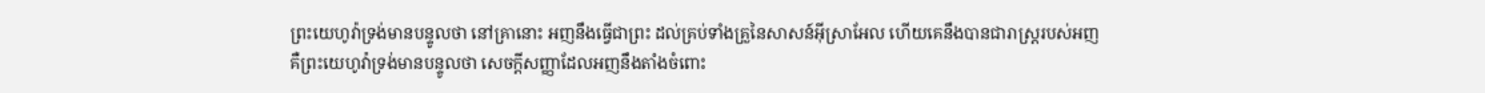ព្រះយេហូវ៉ាទ្រង់មានបន្ទូលថា នៅគ្រានោះ អញនឹងធ្វើជាព្រះ ដល់គ្រប់ទាំងគ្រួនៃសាសន៍អ៊ីស្រាអែល ហើយគេនឹងបានជារាស្ត្ររបស់អញ
គឺព្រះយេហូវ៉ាទ្រង់មានបន្ទូលថា សេចក្ដីសញ្ញាដែលអញនឹងតាំងចំពោះ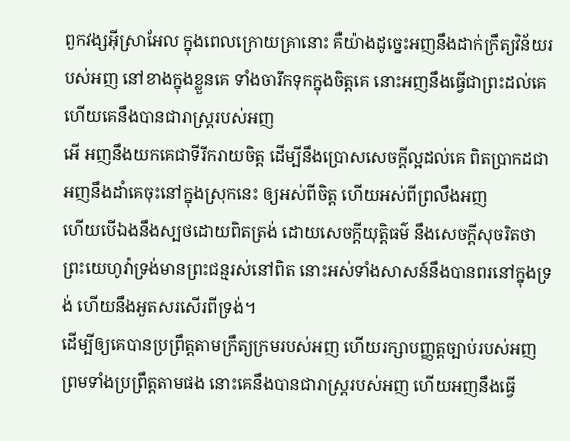ពួកវង្សអ៊ីស្រាអែល ក្នុងពេលក្រោយគ្រានោះ គឺយ៉ាងដូច្នេះអញនឹងដាក់ក្រឹត្យវិន័យរបស់អញ នៅខាងក្នុងខ្លួនគេ ទាំងចារឹកទុកក្នុងចិត្តគេ នោះអញនឹងធ្វើជាព្រះដល់គេ ហើយគេនឹងបានជារាស្ត្ររបស់អញ
អើ អញនឹងយកគេជាទីរីករាយចិត្ត ដើម្បីនឹងប្រោសសេចក្ដីល្អដល់គេ ពិតប្រាកដជាអញនឹងដាំគេចុះនៅក្នុងស្រុកនេះ ឲ្យអស់ពីចិត្ត ហើយអស់ពីព្រលឹងអញ
ហើយបើឯងនឹងស្បថដោយពិតត្រង់ ដោយសេចក្ដីយុត្តិធម៌ នឹងសេចក្ដីសុចរិតថា ព្រះយេហូវ៉ាទ្រង់មានព្រះជន្មរស់នៅពិត នោះអស់ទាំងសាសន៍នឹងបានពរនៅក្នុងទ្រង់ ហើយនឹងអួតសរសើរពីទ្រង់។
ដើម្បីឲ្យគេបានប្រព្រឹត្តតាមក្រឹត្យក្រមរបស់អញ ហើយរក្សាបញ្ញត្តច្បាប់របស់អញ ព្រមទាំងប្រព្រឹត្តតាមផង នោះគេនឹងបានជារាស្ត្ររបស់អញ ហើយអញនឹងធ្វើ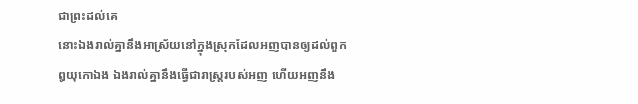ជាព្រះដល់គេ
នោះឯងរាល់គ្នានឹងអាស្រ័យនៅក្នុងស្រុកដែលអញបានឲ្យដល់ពួកឰយុកោឯង ឯងរាល់គ្នានឹងធ្វើជារាស្ត្ររបស់អញ ហើយអញនឹង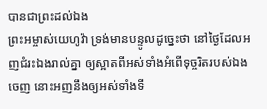បានជាព្រះដល់ឯង
ព្រះអម្ចាស់យេហូវ៉ា ទ្រង់មានបន្ទូលដូច្នេះថា នៅថ្ងៃដែលអញជំរះឯងរាល់គ្នា ឲ្យស្អាតពីអស់ទាំងអំពើទុច្ចរិតរបស់ឯងចេញ នោះអញនឹងឲ្យអស់ទាំងទី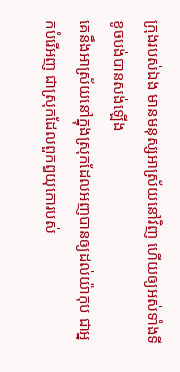ក្រុងរបស់ឯង មានមនុស្សអាស្រ័យនៅវិញ ហើយឲ្យអស់ទាំងទីខូចបង់បានសង់ឡើង
គេនឹងអាស្រ័យនៅក្នុងស្រុកដែលអញបានឲ្យដល់យ៉ាកុប ជាអ្នកបំរើអញ ជាស្រុកដែលពួកឰយុកោរបស់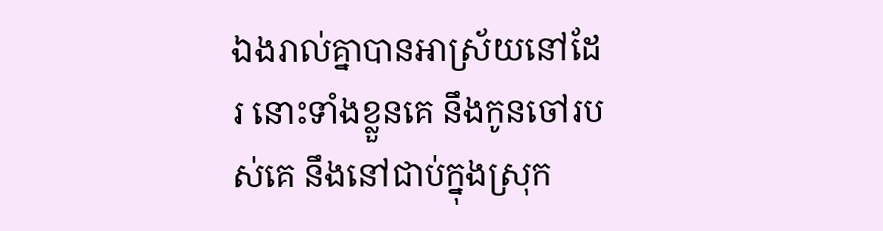ឯងរាល់គ្នាបានអាស្រ័យនៅដែរ នោះទាំងខ្លួនគេ នឹងកូនចៅរបស់គេ នឹងនៅជាប់ក្នុងស្រុក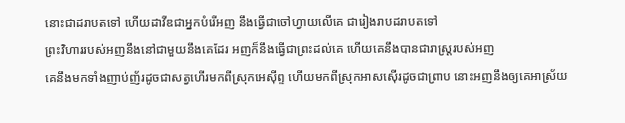នោះជាដរាបតទៅ ហើយដាវីឌជាអ្នកបំរើអញ នឹងធ្វើជាចៅហ្វាយលើគេ ជារៀងរាបដរាបតទៅ
ព្រះវិហាររបស់អញនឹងនៅជាមួយនឹងគេដែរ អញក៏នឹងធ្វើជាព្រះដល់គេ ហើយគេនឹងបានជារាស្ត្ររបស់អញ
គេនឹងមកទាំងញាប់ញ័រដូចជាសត្វហើរមកពីស្រុកអេស៊ីព្ទ ហើយមកពីស្រុកអាសស៊ើរដូចជាព្រាប នោះអញនឹងឲ្យគេអាស្រ័យ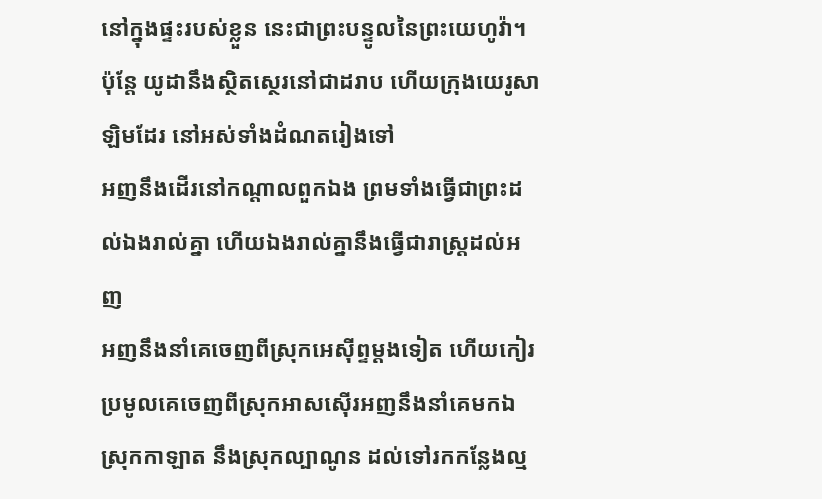នៅក្នុងផ្ទះរបស់ខ្លួន នេះជាព្រះបន្ទូលនៃព្រះយេហូវ៉ា។
ប៉ុន្តែ យូដានឹងស្ថិតស្ថេរនៅជាដរាប ហើយក្រុងយេរូសាឡិមដែរ នៅអស់ទាំងដំណតរៀងទៅ
អញនឹងដើរនៅកណ្តាលពួកឯង ព្រមទាំងធ្វើជាព្រះដល់ឯងរាល់គ្នា ហើយឯងរាល់គ្នានឹងធ្វើជារាស្ត្រដល់អញ
អញនឹងនាំគេចេញពីស្រុកអេស៊ីព្ទម្តងទៀត ហើយកៀរប្រមូលគេចេញពីស្រុកអាសស៊ើរអញនឹងនាំគេមកឯស្រុកកាឡាត នឹងស្រុកល្បាណូន ដល់ទៅរកកន្លែងល្ម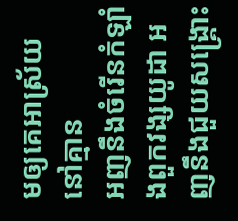មឲ្យគេអាស្រ័យនៅគ្មាន
អញនឹងចំរើនកំឡាំងពួកវង្សយូដា អញនឹងជួយសង្គ្រោះ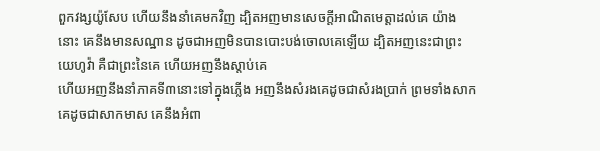ពួកវង្សយ៉ូសែប ហើយនឹងនាំគេមកវិញ ដ្បិតអញមានសេចក្ដីអាណិតមេត្តាដល់គេ យ៉ាងនោះ គេនឹងមានសណ្ឋាន ដូចជាអញមិនបានបោះបង់ចោលគេឡើយ ដ្បិតអញនេះជាព្រះយេហូវ៉ា គឺជាព្រះនៃគេ ហើយអញនឹងស្តាប់គេ
ហើយអញនឹងនាំភាគទី៣នោះទៅក្នុងភ្លើង អញនឹងសំរងគេដូចជាសំរងប្រាក់ ព្រមទាំងសាកគេដូចជាសាកមាស គេនឹងអំពា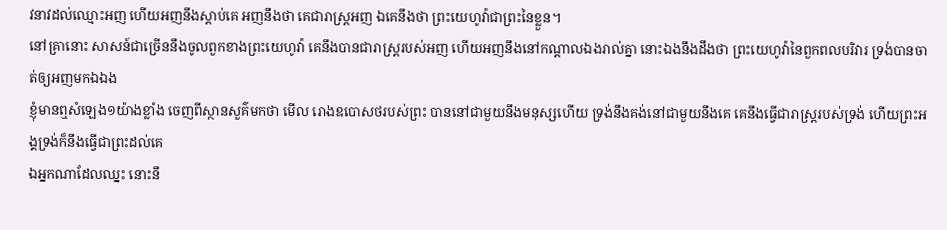វនាវដល់ឈ្មោះអញ ហើយអញនឹងស្តាប់គេ អញនឹងថា គេជារាស្ត្រអញ ឯគេនឹងថា ព្រះយេហូវ៉ាជាព្រះនៃខ្លួន។
នៅគ្រានោះ សាសន៍ជាច្រើននឹងចូលពួកខាងព្រះយេហូវ៉ា គេនឹងបានជារាស្ត្ររបស់អញ ហើយអញនឹងនៅកណ្តាលឯងរាល់គ្នា នោះឯងនឹងដឹងថា ព្រះយេហូវ៉ានៃពួកពលបរិវារ ទ្រង់បានចាត់ឲ្យអញមកឯឯង
ខ្ញុំមានឮសំឡេង១យ៉ាងខ្លាំង ចេញពីស្ថានសួគ៌មកថា មើល រោងឧបោសថរបស់ព្រះ បាននៅជាមួយនឹងមនុស្សហើយ ទ្រង់នឹងគង់នៅជាមួយនឹងគេ គេនឹងធ្វើជារាស្ត្ររបស់ទ្រង់ ហើយព្រះអង្គទ្រង់ក៏នឹងធ្វើជាព្រះដល់គេ
ឯអ្នកណាដែលឈ្នះ នោះនឹ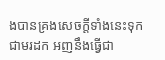ងបានគ្រងសេចក្ដីទាំងនេះទុកជាមរដក អញនឹងធ្វើជា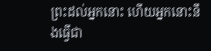ព្រះដល់អ្នកនោះ ហើយអ្នកនោះនឹងធ្វើជា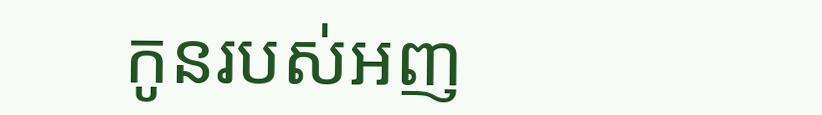កូនរបស់អញ